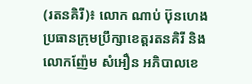(រតនគិរី)៖ លោក ណាប់ ប៊ុនហេង ប្រធានក្រុមប្រឹក្សាខេត្តរតនគិរី និងលោកញ៉ែម សំអឿន អភិបាលខេ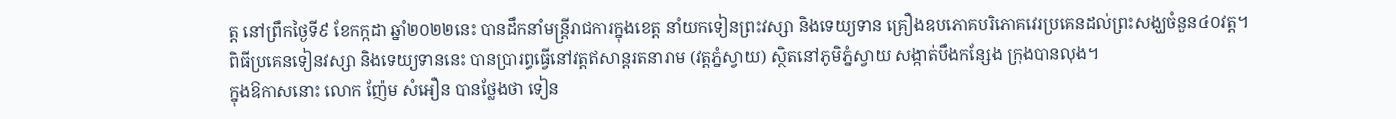ត្ត នៅព្រឹកថ្ងៃទី៩ ខែកក្កដា ឆ្នាំ២០២២នេះ បានដឹកនាំមន្ត្រីរាជការក្នុងខេត្ត នាំយកទៀនព្រះវស្សា និងទេយ្យទាន គ្រឿងឧបភោគបរិភោគវេរប្រគេនដល់ព្រះសង្ឃចំនួន៤០វត្ត។
ពិធីប្រគេនទៀនវស្សា និងទេយ្យទាននេះ បានប្រារព្ធធ្វើនៅវត្តឥសាន្តរតនារាម (វត្តភ្នំស្វាយ) ស្ថិតនៅភូមិភ្នំស្វាយ សង្កាត់បឹងកន្សែង ក្រុងបានលុង។
ក្នុងឱកាសនោះ លោក ញ៉ែម សំអឿន បានថ្លែងថា ទៀន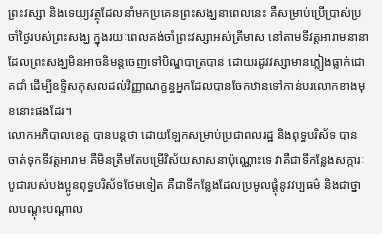ព្រះវស្សា និងទេយ្យវត្ថុដែលនាំមកប្រគេនព្រះសង្ឃនាពេលនេះ គឺសម្រាប់ប្រើប្រាស់ប្រចាំថ្ងៃរបស់ព្រះសង្ឃ ក្នុងរយៈពេលគង់ចាំព្រះវស្សាអស់ត្រីមាស នៅតាមទីវត្តអារាមនានា ដែលព្រះសង្ឃមិនអាចនិមន្តចេញទៅបិណ្ឌបាត្របាន ដោយរដូវវស្សាមានភ្លៀងធ្លាក់ជោគជាំ ដើម្បីឧទ្ទិសកុសលដល់វិញ្ញាណក្ខន្ធអ្នកដែលបានចែកឋានទៅកាន់បរលោកខាងមុខនោះផងដែរ។
លោកអភិបាលខេត្ត បានបន្តថា ដោយឡែកសម្រាប់ប្រជាពលរដ្ឋ និងពុទ្ធបរិស័ទ បានចាត់ទុកទីវត្តអារាម គឺមិនត្រឹមតែបម្រើវិស័យសាសនាប៉ុណ្ណោះទេ វាគឺជាទីកន្លែងសក្ការៈបូជារបស់បងប្អូនពុទ្ធបរិស័ទថែមទៀត គឺជាទីកន្លែងដែលប្រមូលផ្តុំនូវវប្បធម៌ និងជាថ្នាលបណ្តុះបណ្តាល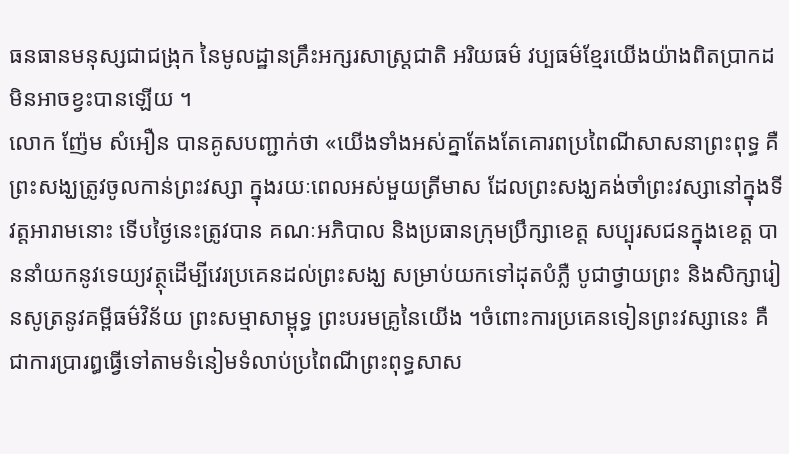ធនធានមនុស្សជាជង្រុក នៃមូលដ្ឋានគ្រឹះអក្សរសាស្ត្រជាតិ អរិយធម៌ វប្បធម៌ខ្មែរយើងយ៉ាងពិតប្រាកដមិនអាចខ្វះបានឡើយ ។
លោក ញ៉ែម សំអឿន បានគូសបញ្ជាក់ថា «យើងទាំងអស់គ្នាតែងតែគោរពប្រពៃណីសាសនាព្រះពុទ្ធ គឺព្រះសង្ឃត្រូវចូលកាន់ព្រះវស្សា ក្នុងរយៈពេលអស់មួយត្រីមាស ដែលព្រះសង្ឃគង់ចាំព្រះវស្សានៅក្នុងទីវត្តអារាមនោះ ទើបថ្ងៃនេះត្រូវបាន គណៈអភិបាល និងប្រធានក្រុមប្រឹក្សាខេត្ត សប្បុរសជនក្នុងខេត្ត បាននាំយកនូវទេយ្យវត្ថុដើម្បីវេរប្រគេនដល់ព្រះសង្ឃ សម្រាប់យកទៅដុតបំភ្លឺ បូជាថ្វាយព្រះ និងសិក្សារៀនសូត្រនូវគម្ពីធម៌វិន័យ ព្រះសម្មាសាម្ពុទ្ធ ព្រះបរមគ្រូនៃយើង ។ចំពោះការប្រគេនទៀនព្រះវស្សានេះ គឺជាការប្រារឰធ្វើទៅតាមទំនៀមទំលាប់ប្រពៃណីព្រះពុទ្ធសាស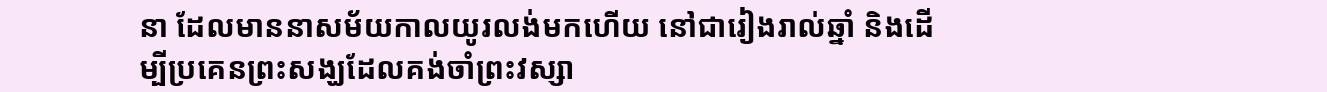នា ដែលមាននាសម័យកាលយូរលង់មកហើយ នៅជារៀងរាល់ឆ្នាំ និងដើម្បីប្រគេនព្រះសង្ឃដែលគង់ចាំព្រះវស្សា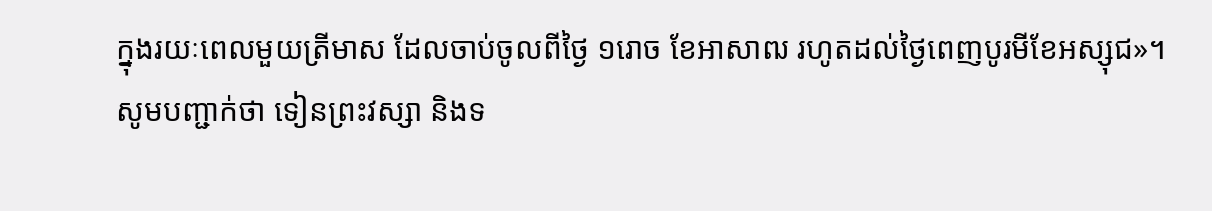ក្នុងរយៈពេលមួយត្រីមាស ដែលចាប់ចូលពីថ្ងៃ ១រោច ខែអាសាឍ រហូតដល់ថ្ងៃពេញបូរមីខែអស្សុជ»។
សូមបញ្ជាក់ថា ទៀនព្រះវស្សា និងទ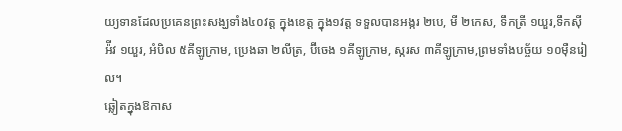យ្យទានដែលប្រគេនព្រះសង្ឃទាំង៤០វត្ត ក្នុងខេត្ត ក្នុង១វត្ត ទទួលបានអង្ករ ២បេ, មី ២កេស, ទឹកត្រី ១យួរ,ទឹកស៊ីអ៉ីវ ១យួរ, អំបិល ៥គីឡូក្រាម, ប្រេងឆា ២លីត្រ, ប៊ីចេង ១គីឡូក្រាម, ស្ករស ៣គីឡូក្រាម,ព្រមទាំងបច្ច័យ ១០ម៉ឺនរៀល។
ឆ្លៀតក្នុងឱកាស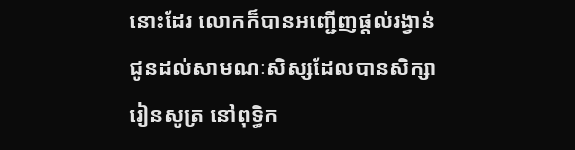នោះដែរ លោកក៏បានអញ្ជើញផ្តល់រង្វាន់ជូនដល់សាមណៈសិស្សដែលបានសិក្សារៀនសូត្រ នៅពុទ្ធិក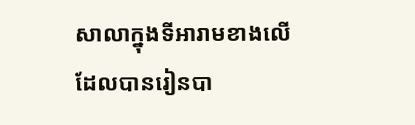សាលាក្នុងទីអារាមខាងលើដែលបានរៀនបា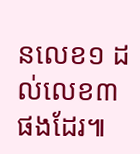នលេខ១ ដល់លេខ៣ ផងដែរ៕